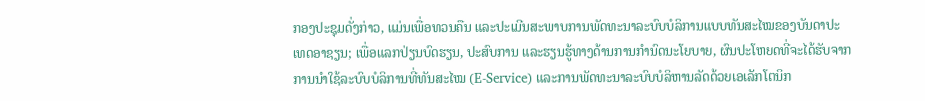ກອງປະຊຸມດັ່ງກ່າວ, ແມ່ນເພື່ອທວນຄືນ ແລະປະເມີນສະພາບການພັດທະນາລະບົບບໍລິການແບບທັນສະໄໝຂອງບັນດາປະເທດອາຊຽນ; ເພື່ອແລກປ່ຽນບົດຮຽນ, ປະສົບການ ແລະຮຽນຮູ້ທາງດ້ານການກຳນົດນະໂຍບາຍ, ຜົນປະໂຫຍດທີ່ຈະໄດ້ຮັບຈາກການນຳໃຊ້ລະບົບບໍລິການທີ່ທັນສະໄໝ (E-Service) ແລະການພັດທະນາລະບົບບໍລິຫານລັດດ້ວຍເອເລັກໂຕນິກ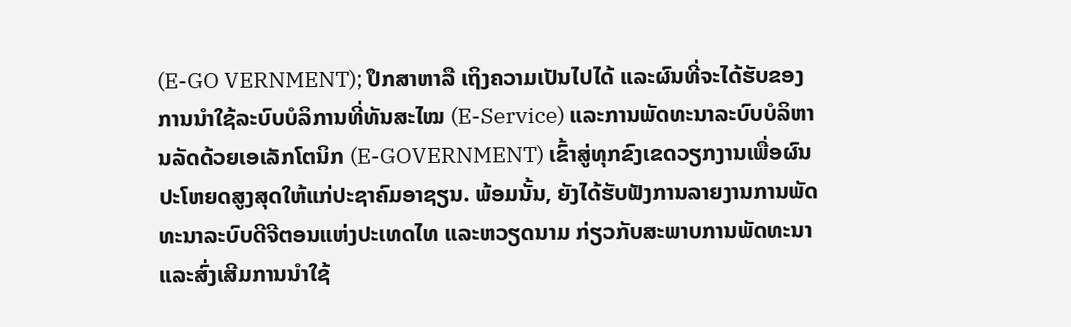(E-GO VERNMENT); ປຶກສາຫາລື ເຖິງຄວາມເປັນໄປໄດ້ ແລະຜົນທີ່ຈະໄດ້ຮັບຂອງການນຳໃຊ້ລະບົບບໍລິການທີ່ທັນສະໄໝ (E-Service) ແລະການພັດທະນາລະບົບບໍລິຫານລັດດ້ວຍເອເລັກໂຕນິກ (E-GOVERNMENT) ເຂົ້າສູ່ທຸກຂົງເຂດວຽກງານເພື່ອຜົນປະໂຫຍດສູງສຸດໃຫ້ແກ່ປະຊາຄົມອາຊຽນ. ພ້ອມນັ້ນ, ຍັງໄດ້ຮັບຟັງການລາຍງານການພັດທະນາລະບົບດີຈີຕອນແຫ່ງປະເທດໄທ ແລະຫວຽດນາມ ກ່ຽວກັບສະພາບການພັດທະນາ ແລະສົ່ງເສີມການນໍາໃຊ້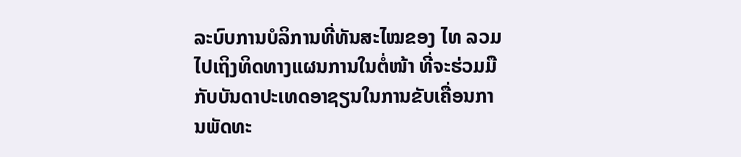ລະບົບການບໍລິການທີ່ທັນສະໄໝຂອງ ໄທ ລວມໄປເຖິງທິດທາງແຜນການໃນຕໍ່ໜ້າ ທີ່ຈະຮ່ວມມືກັບບັນດາປະເທດອາຊຽນໃນການຂັບເຄື່ອນການພັດທະ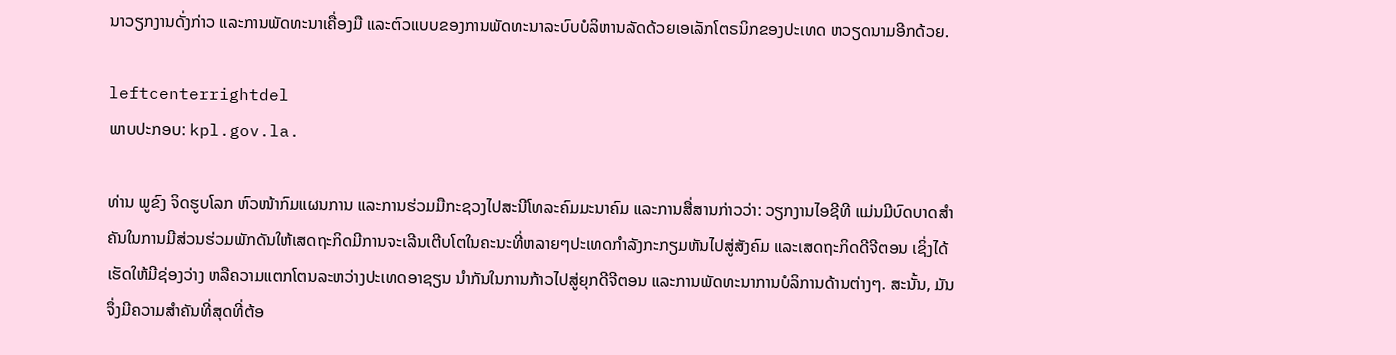ນາວຽກງານດັ່ງກ່າວ ແລະການພັດທະນາເຄື່ອງມື ແລະຕົວແບບຂອງການພັດທະນາລະບົບບໍລິຫານລັດດ້ວຍເອເລັກໂຕຣນິກຂອງປະເທດ ຫວຽດນາມອີກດ້ວຍ.

leftcenterrightdel
ພາບປະກອບ: kpl.gov.la.

ທ່ານ ພູຂົງ ຈິດຮູບໂລກ ຫົວໜ້າກົມແຜນການ ແລະການຮ່ວມມືກະຊວງໄປສະນີໂທລະຄົມມະນາຄົມ ແລະການສື່ສານກ່າວວ່າ: ວຽກງານໄອຊີທີ ແມ່ນມີບົດບາດສຳຄັນໃນການມີສ່ວນຮ່ວມພັກດັນໃຫ້ເສດຖະກິດມີການຈະເລີນເຕີບໂຕໃນຄະນະທີ່ຫລາຍໆປະເທດກຳລັງກະກຽມຫັນໄປສູ່ສັງຄົມ ແລະເສດຖະກິດດີຈີຕອນ ເຊິ່ງໄດ້ເຮັດໃຫ້ມີຊ່ອງວ່າງ ຫລືຄວາມແຕກໂຕນລະຫວ່າງປະເທດອາຊຽນ ນຳກັນໃນການກ້າວໄປສູ່ຍຸກດີຈີຕອນ ແລະການພັດທະນາການບໍລິການດ້ານຕ່າງໆ. ສະນັ້ນ, ມັນຈຶ່ງມີຄວາມສຳຄັນທີ່ສຸດທີ່ຕ້ອ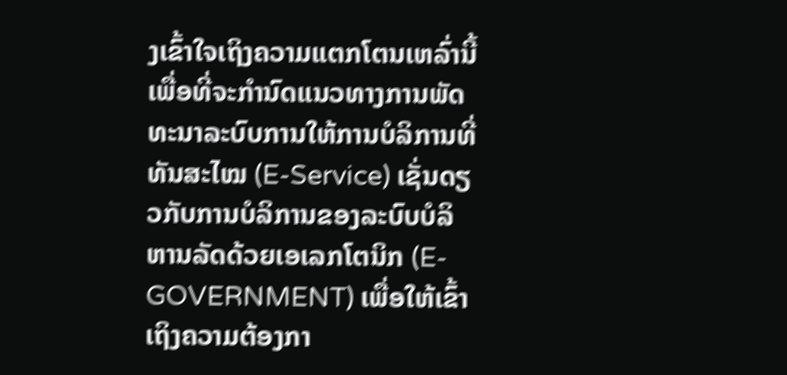ງເຂົ້າໃຈເຖິງຄວາມແຕກໂຕນເຫລົ່ານີ້ເພື່ອທີ່ຈະກຳນົດແນວທາງການພັດທະນາລະບົບການໃຫ້ການບໍລິການທີ່ທັນສະໄໝ (E-Service) ເຊັ່ນດຽວກັບການບໍລິການຂອງລະບົບບໍລິຫານລັດດ້ວຍເອເລກໂຕນິກ (E-GOVERNMENT) ເພື່ອໃຫ້ເຂົ້າເຖິງຄວາມຕ້ອງກາ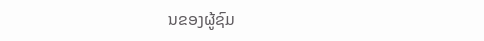ນຂອງຜູ້ຊົມ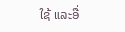ໃຊ້ ແລະອື່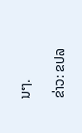ນໆ.

ຂ່າວ: ຂປລ